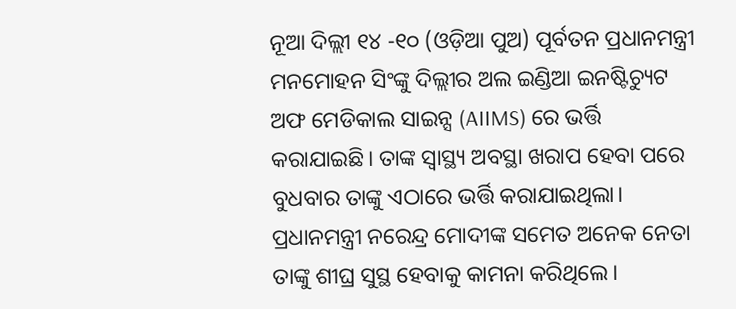ନୂଆ ଦିଲ୍ଲୀ ୧୪ -୧୦ (ଓଡ଼ିଆ ପୁଅ) ପୂର୍ବତନ ପ୍ରଧାନମନ୍ତ୍ରୀ ମନମୋହନ ସିଂଙ୍କୁ ଦିଲ୍ଲୀର ଅଲ ଇଣ୍ଡିଆ ଇନଷ୍ଟିଚ୍ୟୁଟ ଅଫ ମେଡିକାଲ ସାଇନ୍ସ (AIIMS) ରେ ଭର୍ତ୍ତି କରାଯାଇଛି। ତାଙ୍କ ସ୍ୱାସ୍ଥ୍ୟ ଅବସ୍ଥା ଖରାପ ହେବା ପରେ ବୁଧବାର ତାଙ୍କୁ ଏଠାରେ ଭର୍ତ୍ତି କରାଯାଇଥିଲା। ପ୍ରଧାନମନ୍ତ୍ରୀ ନରେନ୍ଦ୍ର ମୋଦୀଙ୍କ ସମେତ ଅନେକ ନେତା ତାଙ୍କୁ ଶୀଘ୍ର ସୁସ୍ଥ ହେବାକୁ କାମନା କରିଥିଲେ।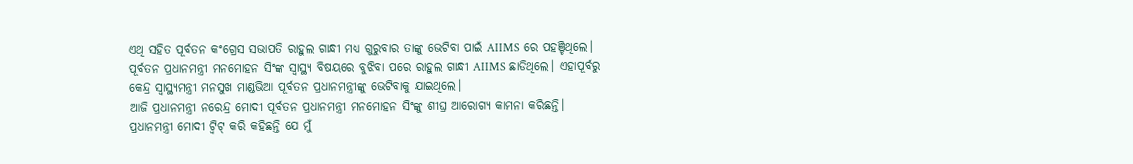ଏଥି ସହିତ ପୂର୍ବତନ କଂଗ୍ରେସ ସଭାପତି ରାହୁଲ ଗାନ୍ଧୀ ମଧ୍ୟ ଗୁରୁବାର ତାଙ୍କୁ ଭେଟିବା ପାଇଁ AIIMS ରେ ପହଞ୍ଚିଥିଲେ। ପୂର୍ବତନ ପ୍ରଧାନମନ୍ତ୍ରୀ ମନମୋହନ ସିଂଙ୍କ ସ୍ୱାସ୍ଥ୍ୟ ବିଷୟରେ ବୁଝିବା ପରେ ରାହୁଲ ଗାନ୍ଧୀ AIIMS ଛାଡିଥିଲେ। ଏହାପୂର୍ବରୁ କେନ୍ଦ୍ର ସ୍ୱାସ୍ଥ୍ୟମନ୍ତ୍ରୀ ମନସୁଖ ମାଣ୍ଡଭିଆ ପୂର୍ବତନ ପ୍ରଧାନମନ୍ତ୍ରୀଙ୍କୁ ଭେଟିବାକୁ ଯାଇଥିଲେ।
ଆଜି ପ୍ରଧାନମନ୍ତ୍ରୀ ନରେନ୍ଦ୍ର ମୋଦୀ ପୂର୍ବତନ ପ୍ରଧାନମନ୍ତ୍ରୀ ମନମୋହନ ସିଂଙ୍କୁ ଶୀଘ୍ର ଆରୋଗ୍ୟ କାମନା କରିଛନ୍ତି। ପ୍ରଧାନମନ୍ତ୍ରୀ ମୋଦୀ ଟ୍ୱିଟ୍ କରି କହିଛନ୍ତି ଯେ ମୁଁ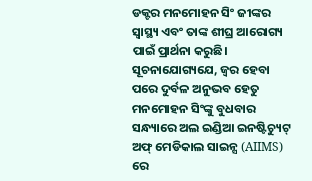ଡକ୍ଟର ମନମୋହନ ସିଂ ଜୀଙ୍କର ସ୍ୱାସ୍ଥ୍ୟ ଏବଂ ତାଙ୍କ ଶୀଘ୍ର ଆରୋଗ୍ୟ ପାଇଁ ପ୍ରାର୍ଥନା କରୁଛି।
ସୂଚନାଯୋଗ୍ୟଯେ, ଜ୍ୱର ହେବା ପରେ ଦୁର୍ବଳ ଅନୁଭବ ହେତୁ ମନମୋହନ ସିଂଙ୍କୁ ବୁଧବାର ସନ୍ଧ୍ୟାରେ ଅଲ ଇଣ୍ଡିଆ ଇନଷ୍ଟିଚ୍ୟୁଟ୍ ଅଫ୍ ମେଡିକାଲ ସାଇନ୍ସ (AIIMS) ରେ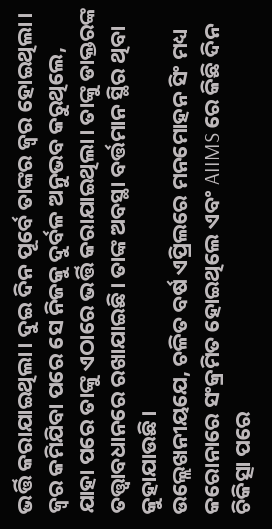ଭର୍ତ୍ତି କରାଯାଇଥିଲା। ଦୁଇ ଦିନ ପୂର୍ବେ ତାଙ୍କର ଜ୍ୱର ହୋଇଥିଲା। ଜ୍ୱର କମିଯିବା ପରେ ସେ ନିଜକୁ ଦୁର୍ବଳ ଅନୁଭବ କରୁଥିଲେ, ଯାହା ପରେ ତାଙ୍କୁ ଏଠାରେ ଭର୍ତ୍ତି କରାଯାଇଥିଲା। ତାଙ୍କୁ ଡାକ୍ତରଙ୍କ ତତ୍ତ୍ୱାବଧାନରେ ରଖାଯାଇଛି। ତାଙ୍କ ଅବସ୍ଥା ବର୍ତ୍ତମାନ ସ୍ଥିର ଥିବା କୁହାଯାଉଛି।
ଉଲ୍ଲେଖନୀୟଯେ, ଚଳିତ ବର୍ଷ ଏପ୍ରିଲରେ ମନମୋହନ ସିଂ ମଧ୍ୟ କରୋନାରେ ସଂକ୍ରମିତ ହୋଇଥିଲେ ଏବଂ AIIMS ରେ କିଛି ଦିନ ଚିକିତ୍ସା ପରେ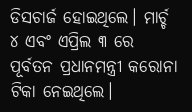ଡିସଚାର୍ଜ ହୋଇଥିଲେ। ମାର୍ଚ୍ଚ ୪ ଏବଂ ଏପ୍ରିଲ ୩ ରେ ପୂର୍ବତନ ପ୍ରଧାନମନ୍ତ୍ରୀ କରୋନା ଟିକା ନେଇଥିଲେ।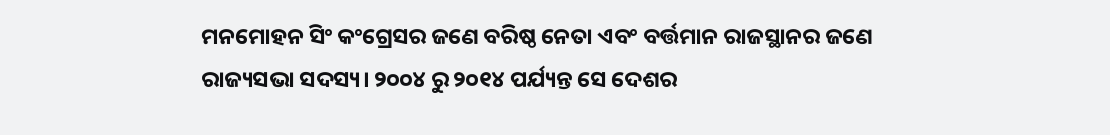ମନମୋହନ ସିଂ କଂଗ୍ରେସର ଜଣେ ବରିଷ୍ଠ ନେତା ଏବଂ ବର୍ତ୍ତମାନ ରାଜସ୍ଥାନର ଜଣେ ରାଜ୍ୟସଭା ସଦସ୍ୟ। ୨୦୦୪ ରୁ ୨୦୧୪ ପର୍ଯ୍ୟନ୍ତ ସେ ଦେଶର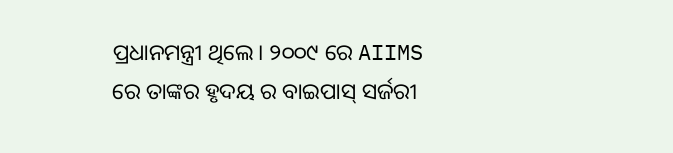ପ୍ରଧାନମନ୍ତ୍ରୀ ଥିଲେ। ୨୦୦୯ ରେ AIIMS ରେ ତାଙ୍କର ହୃଦୟ ର ବାଇପାସ୍ ସର୍ଜରୀ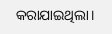କରାଯାଇଥିଲା।